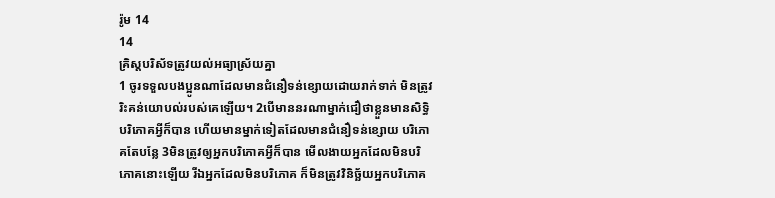រ៉ូម 14
14
គ្រិស្តបរិស័ទត្រូវយល់អធ្យាស្រ័យគ្នា
1 ចូរទទួលបងប្អូនណាដែលមានជំនឿទន់ខ្សោយដោយរាក់ទាក់ មិនត្រូវរិះគន់យោបល់របស់គេឡើយ។ 2បើមាននរណាម្នាក់ជឿថាខ្លួនមានសិទ្ធិបរិភោគអ្វីក៏បាន ហើយមានម្នាក់ទៀតដែលមានជំនឿទន់ខ្សោយ បរិភោគតែបន្លែ 3មិនត្រូវឲ្យអ្នកបរិភោគអ្វីក៏បាន មើលងាយអ្នកដែលមិនបរិភោគនោះឡើយ រីឯអ្នកដែលមិនបរិភោគ ក៏មិនត្រូវវិនិច្ឆ័យអ្នកបរិភោគ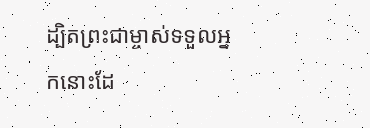ដ្បិតព្រះជាម្ចាស់ទទួលអ្នកនោះដែ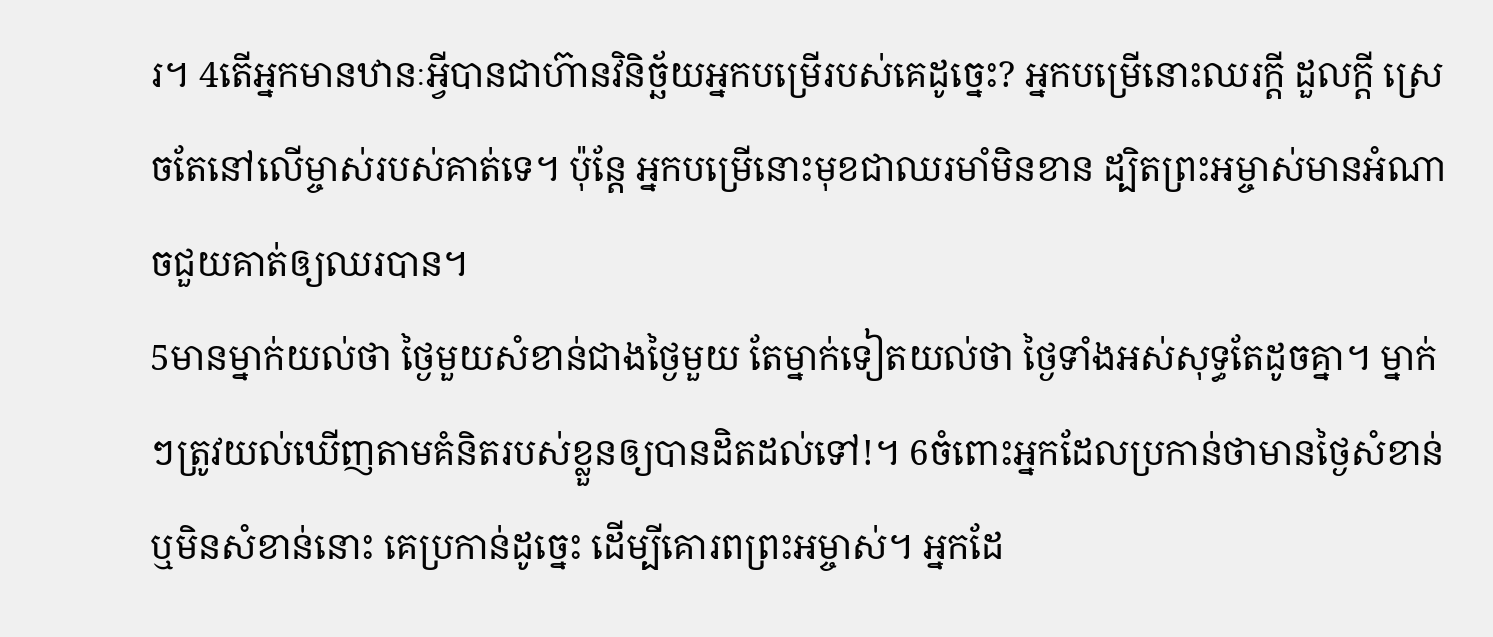រ។ 4តើអ្នកមានឋានៈអ្វីបានជាហ៊ានវិនិច្ឆ័យអ្នកបម្រើរបស់គេដូច្នេះ? អ្នកបម្រើនោះឈរក្ដី ដួលក្ដី ស្រេចតែនៅលើម្ចាស់របស់គាត់ទេ។ ប៉ុន្តែ អ្នកបម្រើនោះមុខជាឈរមាំមិនខាន ដ្បិតព្រះអម្ចាស់មានអំណាចជួយគាត់ឲ្យឈរបាន។
5មានម្នាក់យល់ថា ថ្ងៃមួយសំខាន់ជាងថ្ងៃមួយ តែម្នាក់ទៀតយល់ថា ថ្ងៃទាំងអស់សុទ្ធតែដូចគ្នា។ ម្នាក់ៗត្រូវយល់ឃើញតាមគំនិតរបស់ខ្លួនឲ្យបានដិតដល់ទៅ!។ 6ចំពោះអ្នកដែលប្រកាន់ថាមានថ្ងៃសំខាន់ ឬមិនសំខាន់នោះ គេប្រកាន់ដូច្នេះ ដើម្បីគោរពព្រះអម្ចាស់។ អ្នកដែ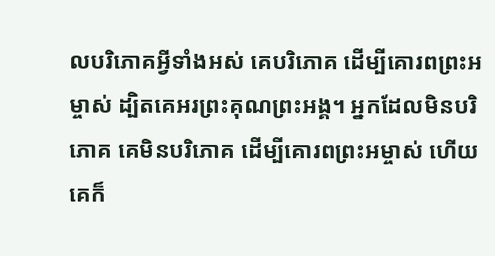លបរិភោគអ្វីទាំងអស់ គេបរិភោគ ដើម្បីគោរពព្រះអម្ចាស់ ដ្បិតគេអរព្រះគុណព្រះអង្គ។ អ្នកដែលមិនបរិភោគ គេមិនបរិភោគ ដើម្បីគោរពព្រះអម្ចាស់ ហើយគេក៏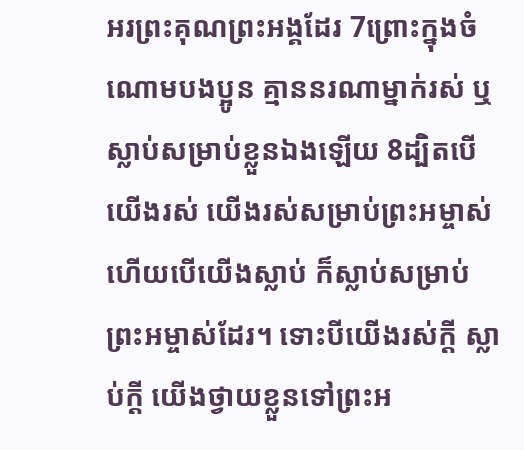អរព្រះគុណព្រះអង្គដែរ 7ព្រោះក្នុងចំណោមបងប្អូន គ្មាននរណាម្នាក់រស់ ឬស្លាប់សម្រាប់ខ្លួនឯងឡើយ 8ដ្បិតបើយើងរស់ យើងរស់សម្រាប់ព្រះអម្ចាស់ ហើយបើយើងស្លាប់ ក៏ស្លាប់សម្រាប់ព្រះអម្ចាស់ដែរ។ ទោះបីយើងរស់ក្ដី ស្លាប់ក្ដី យើងថ្វាយខ្លួនទៅព្រះអ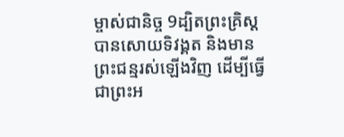ម្ចាស់ជានិច្ច 9ដ្បិតព្រះគ្រិស្តបានសោយទិវង្គត និងមានព្រះជន្មរស់ឡើងវិញ ដើម្បីធ្វើជាព្រះអ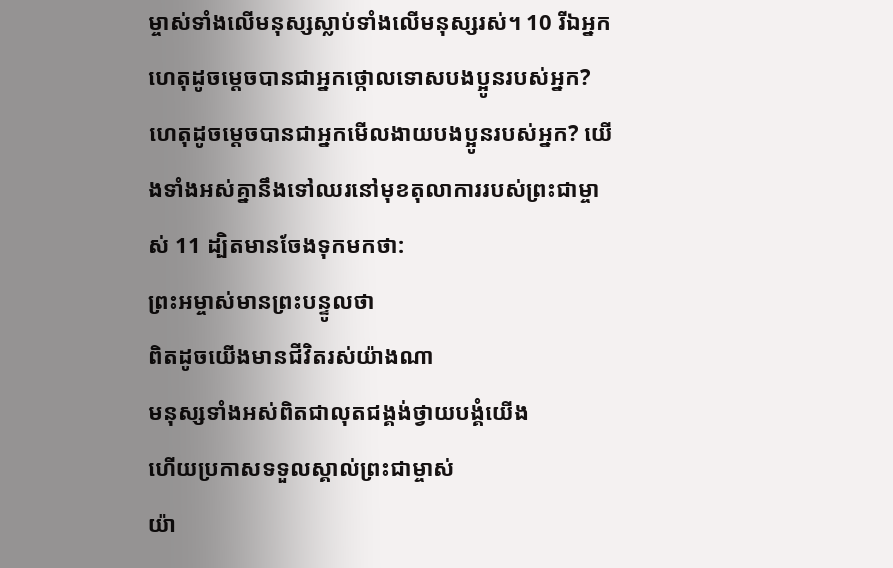ម្ចាស់ទាំងលើមនុស្សស្លាប់ទាំងលើមនុស្សរស់។ 10 រីឯអ្នក ហេតុដូចម្ដេចបានជាអ្នកថ្កោលទោសបងប្អូនរបស់អ្នក? ហេតុដូចម្ដេចបានជាអ្នកមើលងាយបងប្អូនរបស់អ្នក? យើងទាំងអស់គ្នានឹងទៅឈរនៅមុខតុលាការរបស់ព្រះជាម្ចាស់ 11 ដ្បិតមានចែងទុកមកថា:
ព្រះអម្ចាស់មានព្រះបន្ទូលថា
ពិតដូចយើងមានជីវិតរស់យ៉ាងណា
មនុស្សទាំងអស់ពិតជាលុតជង្គង់ថ្វាយបង្គំយើង
ហើយប្រកាសទទួលស្គាល់ព្រះជាម្ចាស់
យ៉ា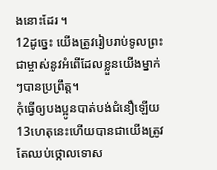ងនោះដែរ ។
12ដូច្នេះ យើងត្រូវរៀបរាប់ទូលព្រះជាម្ចាស់នូវអំពើដែលខ្លួនយើងម្នាក់ៗបានប្រព្រឹត្ត។
កុំធ្វើឲ្យបងប្អូនបាត់បង់ជំនឿឡើយ
13ហេតុនេះហើយបានជាយើងត្រូវតែឈប់ថ្កោលទោស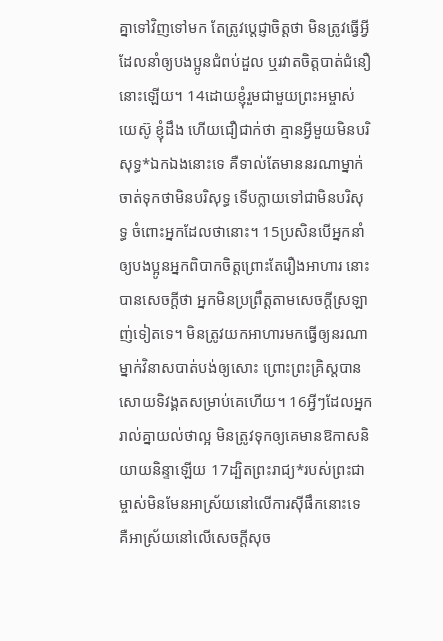គ្នាទៅវិញទៅមក តែត្រូវប្ដេជ្ញាចិត្តថា មិនត្រូវធ្វើអ្វីដែលនាំឲ្យបងប្អូនជំពប់ដួល ឬរវាតចិត្តបាត់ជំនឿនោះឡើយ។ 14ដោយខ្ញុំរួមជាមួយព្រះអម្ចាស់យេស៊ូ ខ្ញុំដឹង ហើយជឿជាក់ថា គ្មានអ្វីមួយមិនបរិសុទ្ធ*ឯកឯងនោះទេ គឺទាល់តែមាននរណាម្នាក់ចាត់ទុកថាមិនបរិសុទ្ធ ទើបក្លាយទៅជាមិនបរិសុទ្ធ ចំពោះអ្នកដែលថានោះ។ 15ប្រសិនបើអ្នកនាំឲ្យបងប្អូនអ្នកពិបាកចិត្តព្រោះតែរឿងអាហារ នោះបានសេចក្ដីថា អ្នកមិនប្រព្រឹត្តតាមសេចក្ដីស្រឡាញ់ទៀតទេ។ មិនត្រូវយកអាហារមកធ្វើឲ្យនរណាម្នាក់វិនាសបាត់បង់ឲ្យសោះ ព្រោះព្រះគ្រិស្តបានសោយទិវង្គតសម្រាប់គេហើយ។ 16អ្វីៗដែលអ្នករាល់គ្នាយល់ថាល្អ មិនត្រូវទុកឲ្យគេមានឱកាសនិយាយនិន្ទាឡើយ 17ដ្បិតព្រះរាជ្យ*របស់ព្រះជាម្ចាស់មិនមែនអាស្រ័យនៅលើការស៊ីផឹកនោះទេ គឺអាស្រ័យនៅលើសេចក្ដីសុច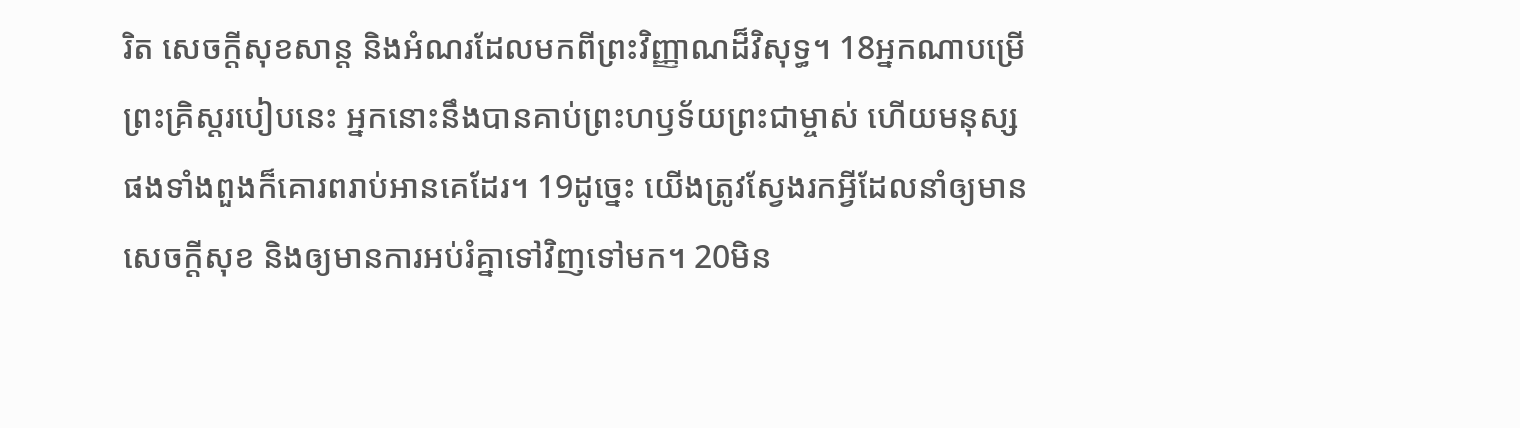រិត សេចក្ដីសុខសាន្ត និងអំណរដែលមកពីព្រះវិញ្ញាណដ៏វិសុទ្ធ។ 18អ្នកណាបម្រើព្រះគ្រិស្តរបៀបនេះ អ្នកនោះនឹងបានគាប់ព្រះហឫទ័យព្រះជាម្ចាស់ ហើយមនុស្សផងទាំងពួងក៏គោរពរាប់អានគេដែរ។ 19ដូច្នេះ យើងត្រូវស្វែងរកអ្វីដែលនាំឲ្យមានសេចក្ដីសុខ និងឲ្យមានការអប់រំគ្នាទៅវិញទៅមក។ 20មិន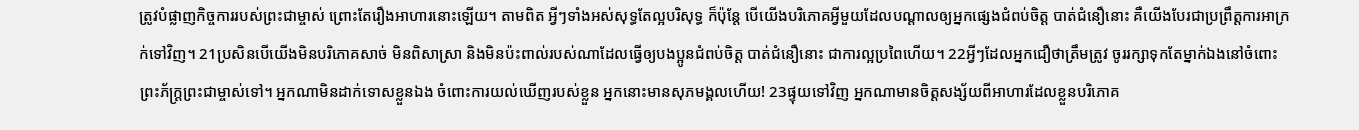ត្រូវបំផ្លាញកិច្ចការរបស់ព្រះជាម្ចាស់ ព្រោះតែរឿងអាហារនោះឡើយ។ តាមពិត អ្វីៗទាំងអស់សុទ្ធតែល្អបរិសុទ្ធ ក៏ប៉ុន្តែ បើយើងបរិភោគអ្វីមួយដែលបណ្ដាលឲ្យអ្នកផ្សេងជំពប់ចិត្ត បាត់ជំនឿនោះ គឺយើងបែរជាប្រព្រឹត្តការអាក្រក់ទៅវិញ។ 21ប្រសិនបើយើងមិនបរិភោគសាច់ មិនពិសាស្រា និងមិនប៉ះពាល់របស់ណាដែលធ្វើឲ្យបងប្អូនជំពប់ចិត្ត បាត់ជំនឿនោះ ជាការល្អប្រពៃហើយ។ 22អ្វីៗដែលអ្នកជឿថាត្រឹមត្រូវ ចូររក្សាទុកតែម្នាក់ឯងនៅចំពោះព្រះភ័ក្ត្រព្រះជាម្ចាស់ទៅ។ អ្នកណាមិនដាក់ទោសខ្លួនឯង ចំពោះការយល់ឃើញរបស់ខ្លួន អ្នកនោះមានសុភមង្គលហើយ! 23ផ្ទុយទៅវិញ អ្នកណាមានចិត្តសង្ស័យពីអាហារដែលខ្លួនបរិភោគ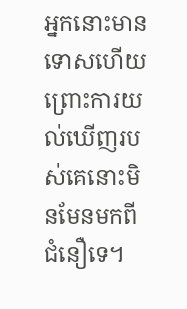អ្នកនោះមានទោសហើយ ព្រោះការយល់ឃើញរបស់គេនោះមិនមែនមកពីជំនឿទេ។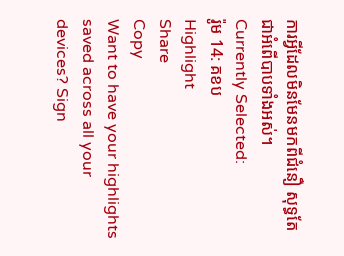ការអ្វីដែលមិនមែនមកពីជំនឿ សុទ្ធតែជាអំពើបាបទាំងអស់។
Currently Selected:
រ៉ូម 14: គខប
Highlight
Share
Copy
Want to have your highlights saved across all your devices? Sign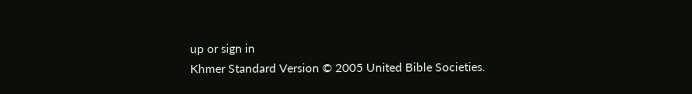up or sign in
Khmer Standard Version © 2005 United Bible Societies.